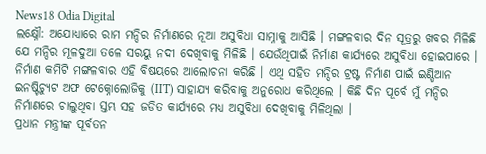News18 Odia Digital
ଲକ୍ଷ୍ନୌ: ଅଯୋଧ୍ୟାରେ ରାମ ମନ୍ଦିର ନିର୍ମାଣରେ ନୂଆ ଅସୁବିଧା ସାମ୍ନାକୁ ଆସିଛି । ମଙ୍ଗଳବାର ଦିନ ସୂତ୍ରରୁ ଖବର ମିଳିଛି ଯେ ମନ୍ଦିର ମୂଳଦୁଆ ତଳେ ସରୟୁ ନଦୀ ଦେଖିବାକୁ ମିଳିଛି । ଯେଉଁଥିପାଇଁ ନିର୍ମାଣ କାର୍ଯ୍ୟରେ ଅସୁବିଧା ହୋଇପାରେ । ନିର୍ମାଣ କମିଟି ମଙ୍ଗଳବାର ଏହି ବିଷୟରେ ଆଲୋଚନା କରିଛି । ଏଥି ସହିତ ମନ୍ଦିର ଟ୍ରଷ୍ଟ ନିର୍ମାଣ ପାଇଁ ଇଣ୍ଡିଆନ ଇନଷ୍ଟିଚ୍ୟୁଟ ଅଫ ଟେକ୍ନୋଲୋଜିକୁ (IIT) ସାହାଯ୍ୟ କରିବାକୁ ଅନୁରୋଧ କରିଥିଲେ । କିଛି ଦିନ ପୂର୍ବେ ମୁଁ ମନ୍ଦିର ନିର୍ମାଣରେ ଚାଲୁଥିବା ସ୍ତମ୍ଭ ସହ ଜଡିତ କାର୍ଯ୍ୟରେ ମଧ୍ୟ ଅସୁବିଧା ଦେଖିବାକୁ ମିଳିଥିଲା ।
ପ୍ରଧାନ ମନ୍ତ୍ରୀଙ୍କ ପୂର୍ବତନ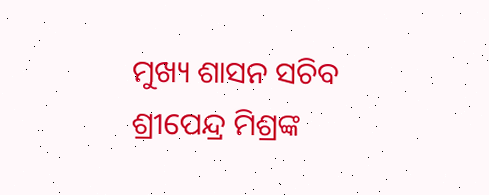ମୁଖ୍ୟ ଶାସନ ସଚିବ ଶ୍ରୀପେନ୍ଦ୍ର ମିଶ୍ରଙ୍କ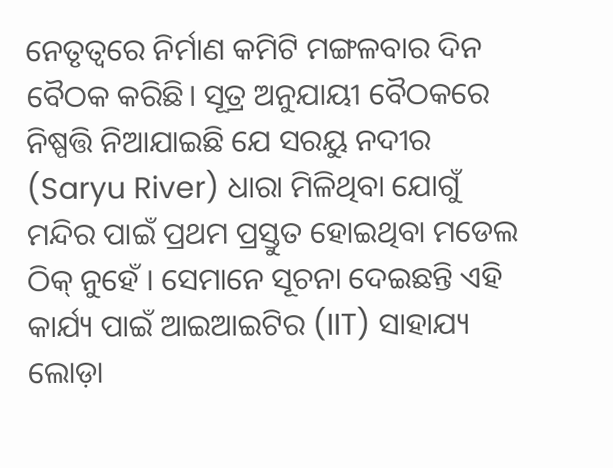ନେତୃତ୍ୱରେ ନିର୍ମାଣ କମିଟି ମଙ୍ଗଳବାର ଦିନ ବୈଠକ କରିଛି। ସୂତ୍ର ଅନୁଯାୟୀ ବୈଠକରେ ନିଷ୍ପତ୍ତି ନିଆଯାଇଛି ଯେ ସରୟୁ ନଦୀର (Saryu River) ଧାରା ମିଳିଥିବା ଯୋଗୁଁ ମନ୍ଦିର ପାଇଁ ପ୍ରଥମ ପ୍ରସ୍ତୁତ ହୋଇଥିବା ମଡେଲ ଠିକ୍ ନୁହେଁ । ସେମାନେ ସୂଚନା ଦେଇଛନ୍ତି ଏହି କାର୍ଯ୍ୟ ପାଇଁ ଆଇଆଇଟିର (IIT) ସାହାଯ୍ୟ ଲୋଡ଼ା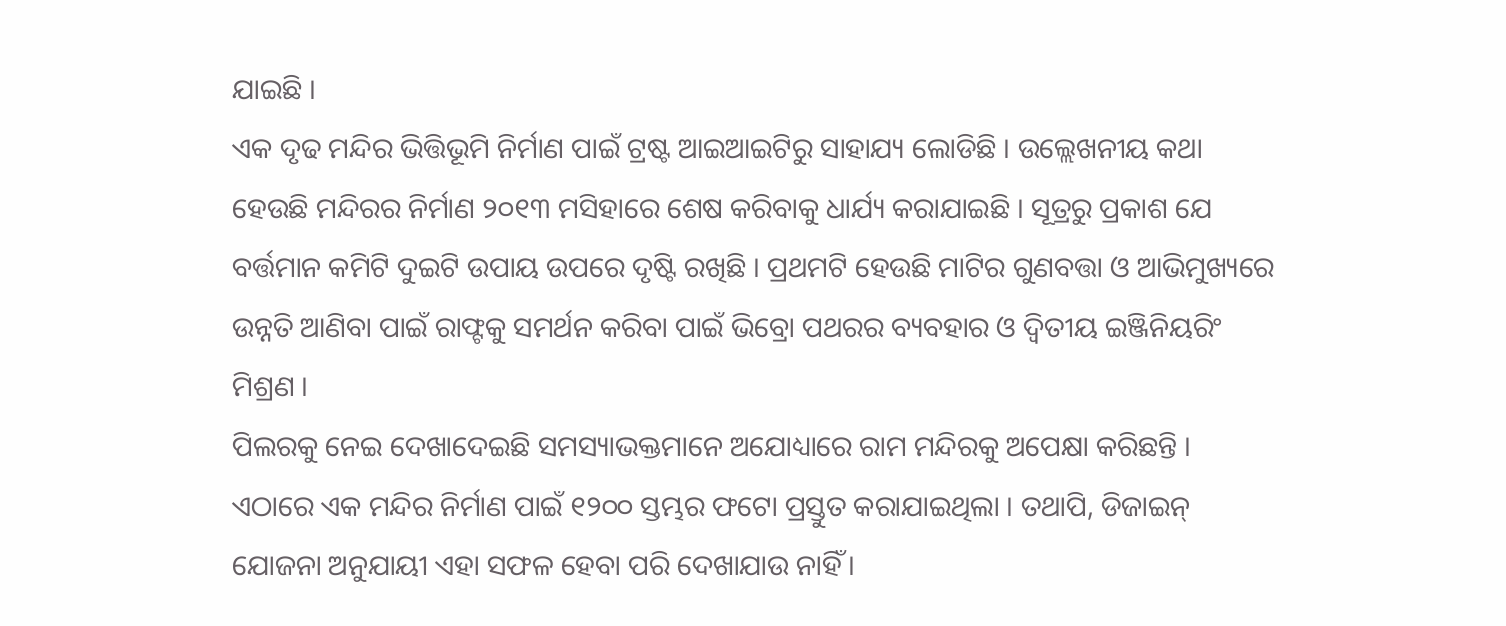ଯାଇଛି ।
ଏକ ଦୃଢ ମନ୍ଦିର ଭିତ୍ତିଭୂମି ନିର୍ମାଣ ପାଇଁ ଟ୍ରଷ୍ଟ ଆଇଆଇଟିରୁ ସାହାଯ୍ୟ ଲୋଡିଛି । ଉଲ୍ଲେଖନୀୟ କଥା ହେଉଛି ମନ୍ଦିରର ନିର୍ମାଣ ୨୦୧୩ ମସିହାରେ ଶେଷ କରିବାକୁ ଧାର୍ଯ୍ୟ କରାଯାଇଛି । ସୂତ୍ରରୁ ପ୍ରକାଶ ଯେ ବର୍ତ୍ତମାନ କମିଟି ଦୁଇଟି ଉପାୟ ଉପରେ ଦୃଷ୍ଟି ରଖିଛି । ପ୍ରଥମଟି ହେଉଛି ମାଟିର ଗୁଣବତ୍ତା ଓ ଆଭିମୁଖ୍ୟରେ ଉନ୍ନତି ଆଣିବା ପାଇଁ ରାଫ୍ଟକୁ ସମର୍ଥନ କରିବା ପାଇଁ ଭିବ୍ରୋ ପଥରର ବ୍ୟବହାର ଓ ଦ୍ୱିତୀୟ ଇଞ୍ଜିନିୟରିଂ ମିଶ୍ରଣ ।
ପିଲରକୁ ନେଇ ଦେଖାଦେଇଛି ସମସ୍ୟାଭକ୍ତମାନେ ଅଯୋଧ୍ୟାରେ ରାମ ମନ୍ଦିରକୁ ଅପେକ୍ଷା କରିଛନ୍ତି । ଏଠାରେ ଏକ ମନ୍ଦିର ନିର୍ମାଣ ପାଇଁ ୧୨୦୦ ସ୍ତମ୍ଭର ଫଟୋ ପ୍ରସ୍ତୁତ କରାଯାଇଥିଲା । ତଥାପି, ଡିଜାଇନ୍ ଯୋଜନା ଅନୁଯାୟୀ ଏହା ସଫଳ ହେବା ପରି ଦେଖାଯାଉ ନାହିଁ ।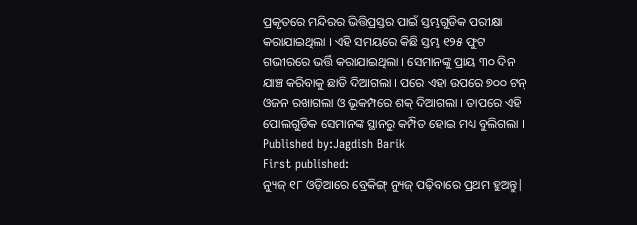ପ୍ରକୃତରେ ମନ୍ଦିରର ଭିତ୍ତିପ୍ରସ୍ତର ପାଇଁ ସ୍ତମ୍ଭଗୁଡିକ ପରୀକ୍ଷା କରାଯାଇଥିଲା । ଏହି ସମୟରେ କିଛି ସ୍ତମ୍ଭ ୧୨୫ ଫୁଟ ଗଭୀରରେ ଭର୍ତ୍ତି କରାଯାଇଥିଲା । ସେମାନଙ୍କୁ ପ୍ରାୟ ୩୦ ଦିନ ଯାଞ୍ଚ କରିବାକୁ ଛାଡି ଦିଆଗଲା । ପରେ ଏହା ଉପରେ ୭୦୦ ଟନ୍ ଓଜନ ରଖାଗଲା ଓ ଭୂକମ୍ପରେ ଶକ୍ ଦିଆଗଲା । ତାପରେ ଏହି ପୋଲଗୁଡିକ ସେମାନଙ୍କ ସ୍ଥାନରୁ କମ୍ପିତ ହୋଇ ମଧ୍ୟ ବୁଲିଗଲା ।
Published by:Jagdish Barik
First published:
ନ୍ୟୁଜ୍ ୧୮ ଓଡ଼ିଆରେ ବ୍ରେକିଙ୍ଗ୍ ନ୍ୟୁଜ୍ ପଢ଼ିବାରେ ପ୍ରଥମ ହୁଅନ୍ତୁ|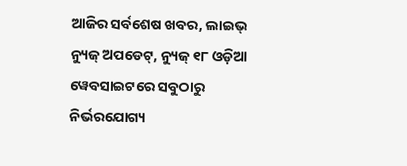ଆଜିର ସର୍ବଶେଷ ଖବର, ଲାଇଭ୍ ନ୍ୟୁଜ୍ ଅପଡେଟ୍, ନ୍ୟୁଜ୍ ୧୮ ଓଡ଼ିଆ ୱେବସାଇଟରେ ସବୁଠାରୁ ନିର୍ଭରଯୋଗ୍ୟ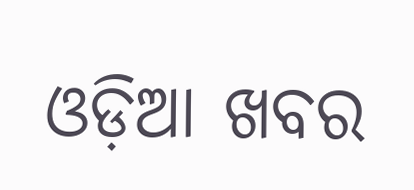ଓଡ଼ିଆ ଖବର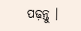ପଢ଼ନ୍ତୁ ।